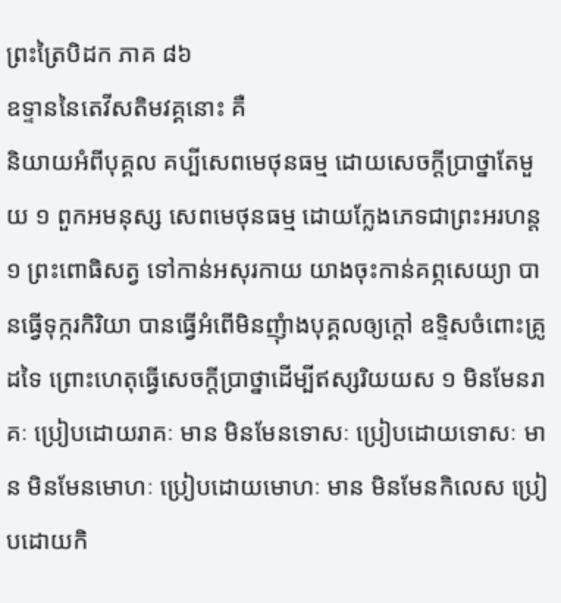ព្រះត្រៃបិដក ភាគ ៨៦
ឧទ្ទាននៃតេវីសតិមវគ្គនោះ គឺ
និយាយអំពីបុគ្គល គប្បីសេពមេថុនធម្ម ដោយសេចក្តីប្រាថ្នាតែមួយ ១ ពួកអមនុស្ស សេពមេថុនធម្ម ដោយក្លែងភេទជាព្រះអរហន្ត ១ ព្រះពោធិសត្វ ទៅកាន់អសុរកាយ យាងចុះកាន់គព្ភសេយ្យា បានធ្វើទុក្ករកិរិយា បានធ្វើអំពើមិនញុំាងបុគ្គលឲ្យក្តៅ ឧទ្ទិសចំពោះគ្រូដទៃ ព្រោះហេតុធ្វើសេចក្តីប្រាថ្នាដើម្បីឥស្សរិយយស ១ មិនមែនរាគៈ ប្រៀបដោយរាគៈ មាន មិនមែនទោសៈ ប្រៀបដោយទោសៈ មាន មិនមែនមោហៈ ប្រៀបដោយមោហៈ មាន មិនមែនកិលេស ប្រៀបដោយកិ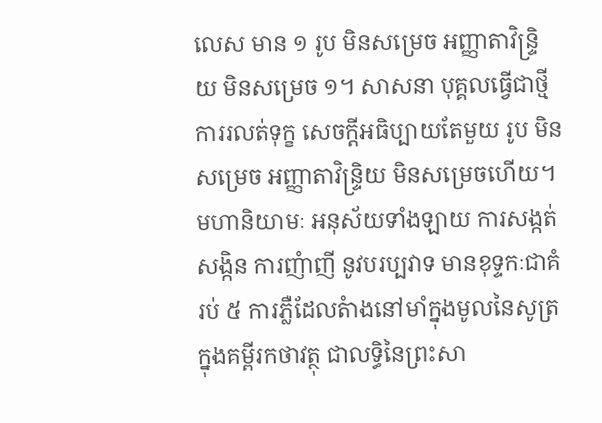លេស មាន ១ រូប មិនសម្រេច អញ្ញាតាវិន្រ្ទិយ មិនសម្រេច ១។ សាសនា បុគ្គលធ្វើជាថ្មី ការរលត់ទុក្ខ សេចក្តីអធិប្បាយតែមួយ រូប មិនសម្រេច អញ្ញាតាវិន្រ្ទិយ មិនសម្រេចហើយ។ មហានិយាមៈ អនុស័យទាំងឡាយ ការសង្កត់សង្កិន ការញំាញី នូវបរប្បវាទ មានខុទ្ទកៈជាគំរប់ ៥ ការភ្លឺដែលតំាងនៅមាំក្នុងមូលនៃសូត្រ ក្នុងគម្ពីរកថាវត្ថុ ជាលទ្ធិនៃព្រះសា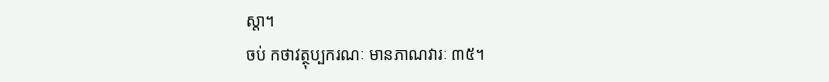ស្តា។
ចប់ កថាវត្ថុប្បករណៈ មានភាណវារៈ ៣៥។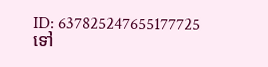ID: 637825247655177725
ទៅ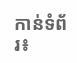កាន់ទំព័រ៖